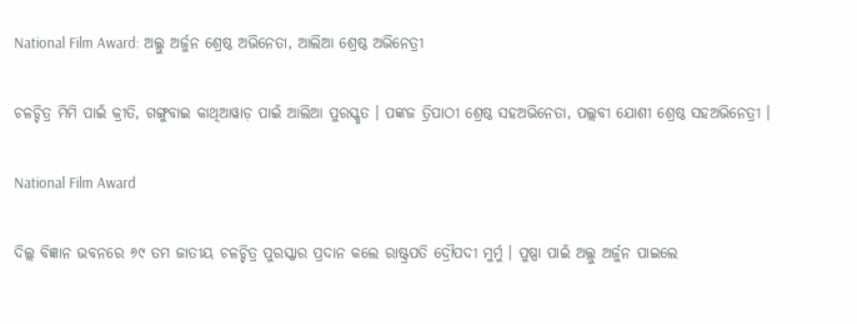National Film Award: ଅଲ୍ଲୁ ଅର୍ଜୁନ ଶ୍ରେଷ୍ଠ ଅଭିନେତା, ଆଲିଆ ଶ୍ରେଷ୍ଠ ଅଭିନେତ୍ରୀ

ଚଳଚ୍ଚିତ୍ର ମିମି ପାଇଁ କ୍ରୀତି, ଗଙ୍ଗୁବାଇ କାଥିଆୱାଡ଼ ପାଇଁ ଆଲିଆ ପୁରସ୍କୃତ । ପଙ୍କଜ ତ୍ରିପାଠୀ ଶ୍ରେଷ୍ଠ ସହଅଭିନେତା, ପଲ୍ଲବୀ ଯୋଶୀ ଶ୍ରେଷ୍ଠ ସହଅଭିନେତ୍ରୀ ।

National Film Award

ଦିଲ୍ଲ ବିଜ୍ଞାନ ଭବନରେ ୬୯ ତମ ଜାତୀୟ ଚଳଚ୍ଚିତ୍ର ପୁରସ୍କାର ପ୍ରଦାନ କଲେ ରାଷ୍ଟ୍ରପତି ଦ୍ରୌପଦୀ ମୁର୍ମୁ । ପୁଷ୍ପା ପାଇଁ ଅଲ୍ଲୁ ଅର୍ଜୁନ ପାଇଲେ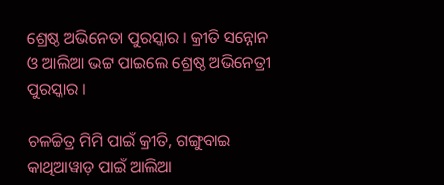ଶ୍ରେଷ୍ଠ ଅଭିନେତା ପୁରସ୍କାର । କ୍ରୀତି ସନ୍ନୋନ ଓ ଆଲିଆ ଭଟ୍ଟ ପାଇଲେ ଶ୍ରେଷ୍ଠ ଅଭିନେତ୍ରୀ ପୁରସ୍କାର ।

ଚଳଚ୍ଚିତ୍ର ମିମି ପାଇଁ କ୍ରୀତି, ଗଙ୍ଗୁବାଇ କାଥିଆୱାଡ଼ ପାଇଁ ଆଲିଆ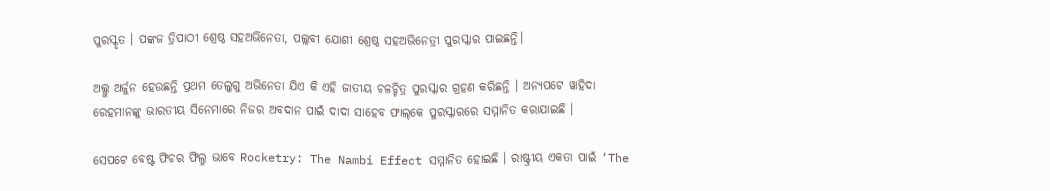ପୁରସ୍କୃତ । ପଙ୍କଜ ତ୍ରିପାଠୀ ଶ୍ରେଷ୍ଠ ସହଅଭିନେତା, ପଲ୍ଲବୀ ଯୋଶୀ ଶ୍ରେଷ୍ଠ ସହଅଭିନେତ୍ରୀ ପୁରସ୍କାର ପାଇଛନ୍ତି।

ଅଲ୍ଲୁ ଅର୍ଜୁନ ହେଉଛନ୍ତି ପ୍ରଥମ ତେଲୁଗୁ ଅଭିନେତା ଯିଏ କି ଏହି ଜାତୀୟ ଚଳଚ୍ଚିତ୍ର ପୁରସ୍କାର ଗ୍ରହଣ କରିଛନ୍ତି । ଅନ୍ୟପଟେ ୱାହିଦା ରେହମାନଙ୍କୁ ଭାରତୀୟ ସିନେମାରେ ନିଜର ଅବଦାନ ପାଇଁ ଦାଦା ସାହେବ ଫାଲ୍‌କେ ପୁରସ୍କାରରେ ସମ୍ମାନିତ କରାଯାଇଛି ।

ସେପଟେ ବେଷ୍ଟ ଫିଚର ଫିଲ୍ମ ଭାବେ Rocketry: The Nambi Effect ସମ୍ମାନିତ ହୋଇଛି । ରାଷ୍ଟ୍ରୀୟ ଏକତା ପାଇଁ ‘The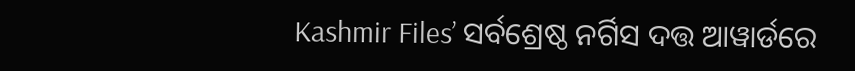Kashmir Files’ ସର୍ବଶ୍ରେଷ୍ଠ ନର୍ଗିସ ଦତ୍ତ ଆୱାର୍ଡରେ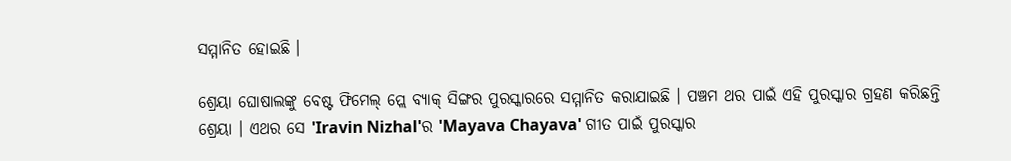ସମ୍ମାନିତ ହୋଇଛି ।

ଶ୍ରେୟା ଘୋଷାଲଙ୍କୁ ବେଷ୍ଟ ଫିମେଲ୍‌ ପ୍ଲେ ବ୍ୟାକ୍‌ ସିଙ୍ଗର ପୁରସ୍କାରରେ ସମ୍ମାନିତ କରାଯାଇଛି । ପଞ୍ଚମ ଥର ପାଇଁ ଏହି ପୁରସ୍କାର ଗ୍ରହଣ କରିଛନ୍ତି ଶ୍ରେୟା । ଏଥର ସେ 'Iravin Nizhal'ର 'Mayava Chayava' ଗୀତ ପାଇଁ ପୁରସ୍କାର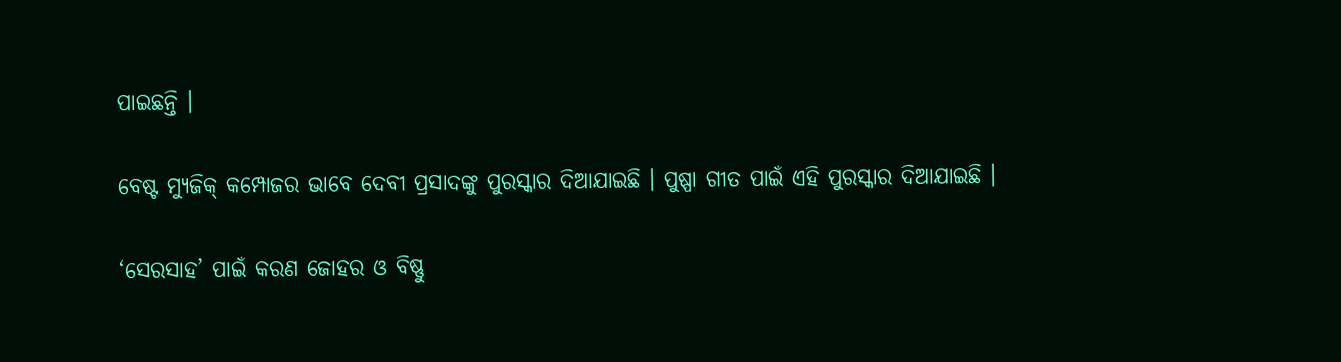ପାଇଛନ୍ତି ।

ବେଷ୍ଟ ମ୍ୟୁଜିକ୍‌ କମ୍ପୋଜର ଭାବେ ଦେବୀ ପ୍ରସାଦଙ୍କୁ ପୁରସ୍କାର ଦିଆଯାଇଛି । ପୁଷ୍ପା ଗୀତ ପାଇଁ ଏହି ପୁରସ୍କାର ଦିଆଯାଇଛି ।

‘ସେରସାହ’ ପାଇଁ କରଣ ଜୋହର ଓ ବିଷ୍ଣୁ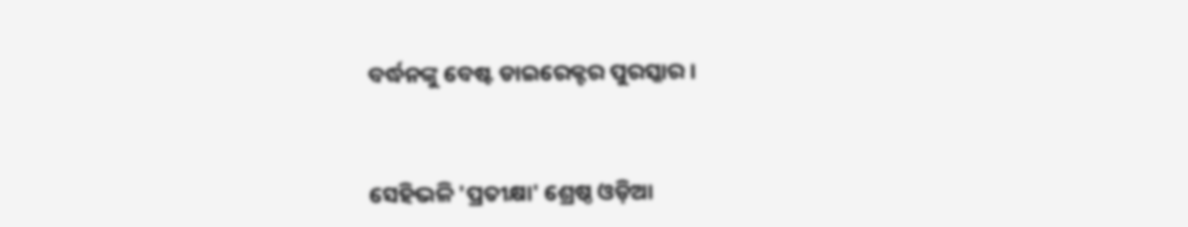ବର୍ଦ୍ଧନଙ୍କୁ ବେଷ୍ଟ ଡାଇରେକ୍ଟର ପୁରସ୍କାର ।



ସେହିଭଳି 'ପ୍ରତୀକ୍ଷା' ଶ୍ରେଷ୍ଠ ଓଡ଼ିଆ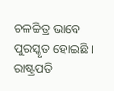ଚଳଚ୍ଚିତ୍ର ଭାବେ ପୁରସ୍କୃତ ହୋଇଛି । ରାଷ୍ଟ୍ରପତି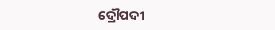ଦ୍ରୌପଦୀ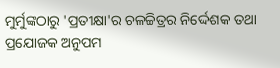ମୁର୍ମୁଙ୍କଠାରୁ 'ପ୍ରତୀକ୍ଷା'ର ଚଳଚ୍ଚିତ୍ରର ନିର୍ଦ୍ଦେଶକ ତଥା ପ୍ରଯୋଜକ ଅନୁପମ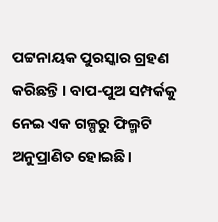ପଟ୍ଟନାୟକ ପୁରସ୍କାର ଗ୍ରହଣ କରିଛନ୍ତି । ବାପ-ପୁଅ ସମ୍ପର୍କକୁ ନେଇ ଏକ ଗଳ୍ପରୁ ଫିଲ୍ମଟି ଅନୁପ୍ରାଣିତ ହୋଇଛି।